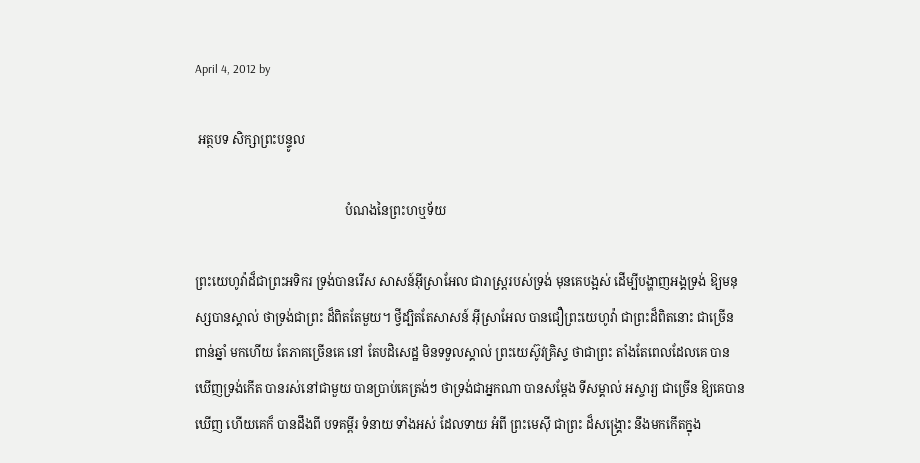April 4, 2012 by

 អត្ថបទ សិក្សាព្រះបន្ទូល

                                                បំណងនៃព្រះហឬទ័យ

ព្រះយេហូវ៉ាដ៏ជាព្រះអទិករ ទ្រង់បានរើស សាសន៍អ៊ីស្រាអែល ជារាស្រ្តរបស់ទ្រង់ មុនគេបង្អស់ ដើម្បីបង្ហាញអង្គទ្រង់ ឱ្យមនុស្សបានស្គាល់ ថាទ្រង់ជាព្រះ ដ៏ពិតតែមួយ។ ថ្វីដ្បិតតែសាសន៍ អ៊ីស្រាអែល បានជឿព្រះយេហូវ៉ា ជាព្រះដ៏ពិតនោះ ជាច្រើនពាន់ឆ្នាំ មកហើយ តែភាគច្រើនគេ នៅ តែបដិសេដ្ឋ មិនទទួលស្គាល់ ព្រះយេស៊ូវគ្រិស្ទ ថាជាព្រះ តាំងតែពេលដែលគេ បានឃើញទ្រង់កើត បានរស់នៅជាមួយ បានប្រាប់គេត្រង់ៗ ថាទ្រង់ជាអ្នកណា បានសម្តែង ទីសម្គាល់ អស្ចារ្យ ជាច្រើន ឱ្យគេបានឃើញ ហើយគេក៏ បានដឹងពី បទគម្ពីរ ទំនាយ ទាំងអស់ ដែលទាយ អំពី ព្រះមេស៊ី ជាព្រះ ដ៏សង្រ្គោះ នឹងមកកើតក្នុង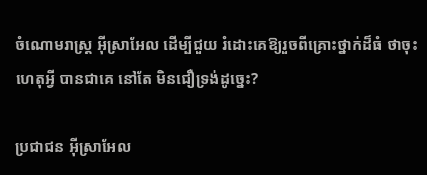ចំណោមរាស្រ្ត អ៊ីស្រាអែល ដើម្បីជួយ រំដោះគេឱ្យរួចពីគ្រោះថ្នាក់ដ៏ធំ ថាចុះហេតុអ្វី បានជាគេ នៅតែ មិនជឿទ្រង់ដូច្នេះ?

ប្រជាជន អ៊ីស្រាអែល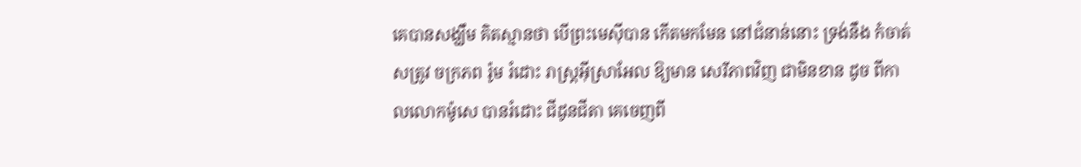គេបានសង្ឃឹម គិតស្មានថា បើព្រះមេស៊ីបាន កើតមកមែន នៅជំនាន់នោះ ទ្រង់នឹង កំចាត់ សត្រូវ ចក្រភព រ៉ូម រំដោះ រាស្រ្តអ៊ីស្រាអែល ឱ្យមាន សេរីភាពវិញ ជាមិនខាន ដូច ពីកាលលោកម៉ូសេ បានរំដោះ ជីដូនជីតា គេចេញពី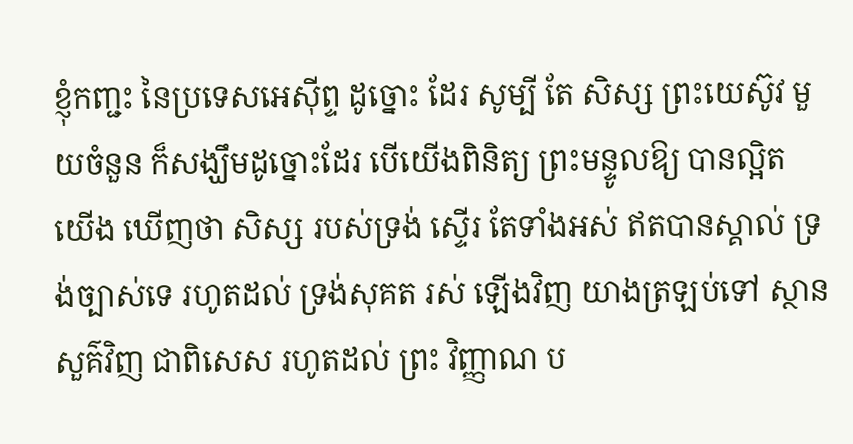ខ្ញុំកញ្ជះ នៃប្រទេសអេស៊ីព្ទ ដូច្នោះ ដែរ សូម្បី តែ សិស្ស ព្រះយេស៊ូវ មួយចំនួន ក៏សង្ឃឹមដូច្នោះដែរ បើយើងពិនិត្យ ព្រះមន្ទូលឱ្យ បានល្អិត យើង ឃើញថា សិស្ស របស់ទ្រង់ ស្ទើរ តែទាំងអស់ ឥតបានស្គាល់ ទ្រង់ច្បាស់ទេ រហូតដល់ ទ្រង់សុគត រស់ ឡើងវិញ យាងត្រឡប់ទៅ ស្ថានសួគ៌វិញ ជាពិសេស រហូតដល់ ព្រះ វិញ្ញាណ ប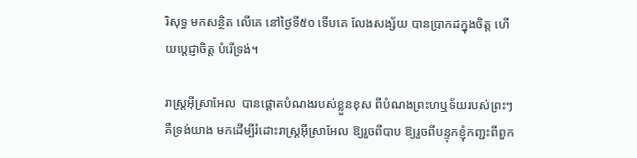រិសុទ្ធ មកសន្ថិត លើគេ នៅថ្ងៃទី៥០ ទើបគេ លែងសង្ស័យ បានប្រាកដក្នុងចិត្ត ហើយប្តេជ្ញាចិត្ត បំរើទ្រង់។

រាស្រ្តអ៊ីស្រាអែល  បានផ្តោតបំណងរបស់ខ្លួនខុស ពីបំណងព្រះហឬទ័យរបស់ព្រះៗ គឺទ្រង់យាង មកដើម្បីរំដោះរាស្ត្រអ៊ីស្រាអែល ឱ្យរួចពីបាប ឱ្យរួចពីបន្ទុកខ្ញុំកញ្ជះពីពួក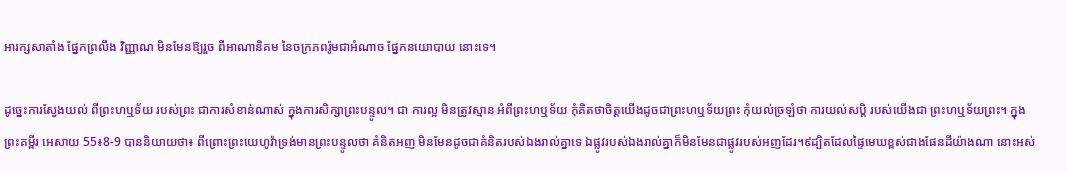អារក្សសាតាំង ផ្នែកព្រលឹង វិញ្ញាណ មិនមែនឱ្យរួច ពីអាណានិគម នៃចក្រភពរ៉ូមជាអំណាច ផ្នែកនយោបាយ នោះទេ។

ដូច្នេះការស្វែងយល់ ពីព្រះហឬទ័យ របស់ព្រះ ជាការសំខាន់ណាស់ ក្នុងការសិក្សាព្រះបន្ទូល។ ជា ការល្អ មិនត្រូវស្មាន អំពីព្រះហឬទ័យ កុំគិតថាចិត្តយើងដូចជាព្រះហឬទ័យព្រះ កុំយល់ច្រឡំថា ការយល់សប្តិ របស់យើងជា ព្រះហឬទ័យព្រះ។ ក្នុងព្រះគម្ពីរ អេសាយ 55៖8-9 បាននិយាយថា៖ ពីព្រោះព្រះយេហូវ៉ាទ្រង់មានព្រះបន្ទូលថា គំនិតអញ មិនមែនដូចជាគំនិតរបស់ឯងរាល់គ្នាទេ ឯផ្លូវរបស់ឯងរាល់គ្នាក៏មិនមែនជាផ្លូវរបស់អញដែរ។៩ដ្បិតដែលផ្ទៃមេឃខ្ពស់ជាងផែនដីយ៉ាងណា នោះអស់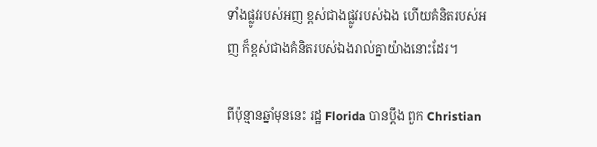ទាំងផ្លូវរបស់អញ ខ្ពស់ជាងផ្លូវរបស់ឯង ហើយគំនិតរបស់អញ ក៏ខ្ពស់ជាងគំនិតរបស់ឯងរាល់គ្នាយ៉ាងនោះដែរ។

ពីប៉ុន្មានឆ្នាំមុននេះ រដ្ឋ Florida បានប្តឹង ពួក Christian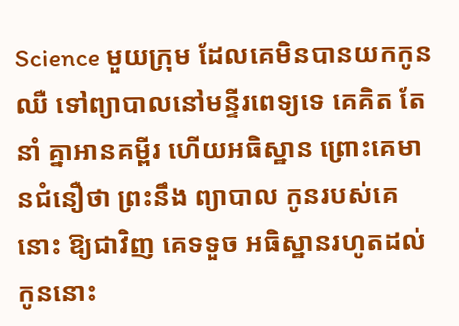Science មួយក្រុម ដែលគេមិនបានយកកូនឈឺ ទៅព្យាបាលនៅមន្ទីរពេទ្យទេ គេគិត តែនាំ គ្នាអានគម្ពីរ ហើយអធិស្ឋាន ព្រោះគេមានជំនឿថា ព្រះនឹង ព្យាបាល កូនរបស់គេនោះ ឱ្យជាវិញ គេទទួច អធិស្ឋានរហូតដល់ កូននោះ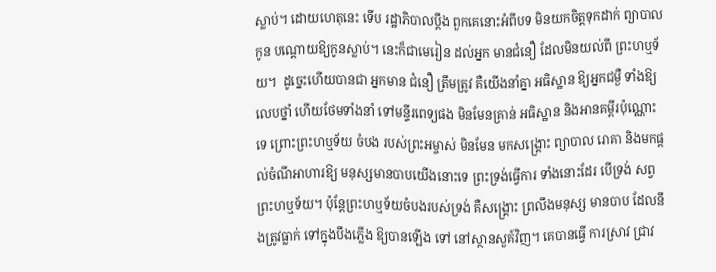ស្លាប់។ ដោយហេតុនេះ ទើប រដ្ឋាភិបាលប្តឹង ពួកគេនោះអំពីបទ មិនយកចិត្តទុកដាក់ ព្យាបាលកូន បណ្តោយឱ្យកូនស្លាប់។ នេះក៏ជាមេរៀន ដល់អ្នក មានជំនឿ ដែលមិនយល់ពី ព្រះហឬទ័យ។  ដូច្នេះហើយបានជា អ្នកមាន ជំនឿ ត្រឹមត្រូវ គឺយើងនាំគ្នា អធិស្ឋាន ឱ្យអ្នកជម្ងឺ ទាំងឱ្យ លេបថ្នាំ ហើយថែមទាំងនាំ ទៅមន្ទីរពេទ្យផង មិនមែនគ្រាន់ អធិស្ឋាន និងអានគម្ពីរប៉ុណ្ណោះទេ ព្រោះព្រះហឬទ័យ ចំបង របស់ព្រះអម្ចាស់ មិនមែន មកសង្រ្គោះ ព្យាបាល រោគា និងមកផ្តល់ចំណីអាហារឱ្យ មនុស្សមានបាបយើងនោះទេ ព្រះទ្រង់ធ្វើការ ទាំងនោះដែរ បើទ្រង់ សព្វ ព្រះហឬទ័យ។ ប៉ុន្តែព្រះហឬទ័យចំបងរបស់ទ្រង់ គឺសង្គ្រោះ ព្រលឹងមនុស្ស មានបាប ដែលនឹងត្រូវធ្លាក់ ទៅក្នុងបឹងភ្លើង ឱ្យបានឡើង ទៅ នៅស្ថានសួគ៍វិញ។ គេបានធ្វើ ការស្រាវ ជ្រាវ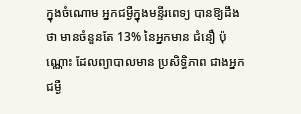ក្នុងចំណោម អ្នកជម្ងឺក្នុងមន្ទីរពេទ្យ បានឱ្យដឹងថា មានចំនួនតែ 13% នៃអ្នកមាន ជំនឿ ប៉ុណ្ណោះ ដែលព្យាបាលមាន ប្រសិទ្ធិភាព ជាងអ្នកជម្ងឺ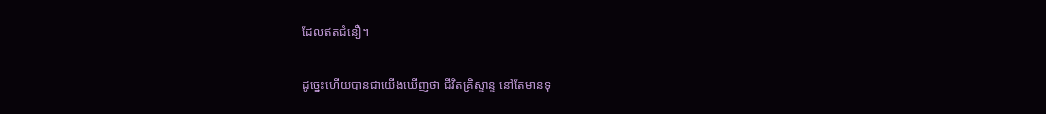ដែលឥតជំនឿ។

ដូច្នេះហើយបានជាយើងឃើញថា ជីវិតគ្រិស្ទាន្ទ នៅតែមានទុ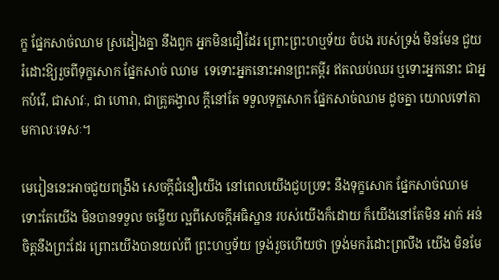ក្ខ ផ្នែកសាច់ឈាម ស្រដៀងគ្នា នឹងពួក អ្នកមិនជឿដែរ ព្រោះព្រះហឬទ័យ ចំបង របស់ទ្រង់ មិនមែន ជួយរំដោះឱ្យរួចពីទុក្ខសោក ផ្នែកសាច់ ឈាម  ទេទោះអ្នកនោះអានព្រះគម្ពីរ ឥតឈប់ឈរ ឬទោះអ្នកនោះ ជាអ្នកបំរើ, ជាសាវៈ, ជា ហោរា, ជាគ្រូគង្វាល ក្តីនៅតែ ទទួលទុក្ខសោក ផ្នែកសាច់ឈាម ដូចគ្នា យោលទៅតាមកាលៈទេសៈ។

មេរៀននេះអាចជួយពង្រឹង សេចក្តីជំនឿយើង នៅពេលយើងជួបប្រទះ នឹងទុក្ខសោក ផ្នែកសាច់ឈាម ទោះតែយើង មិនបានទទួល ចម្លើយ ល្អពីសេចក្តីអធិស្ឋាន របស់យើងក៏ដោយ ក៏យើងនៅតែមិន អាក់ អន់ចិត្តនឹងព្រះដែរ ព្រោះយើងបានយល់ពី ព្រះហឬទ័យ ទ្រង់រួចហើយថា ទ្រង់មករំដោះព្រលឹង យើង មិនមែ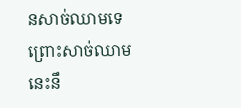នសាច់ឈាមទេ ព្រោះសាច់ឈាម នេះនឹ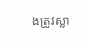ងត្រូវស្លា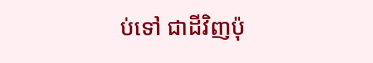ប់ទៅ ជាដីវិញប៉ុ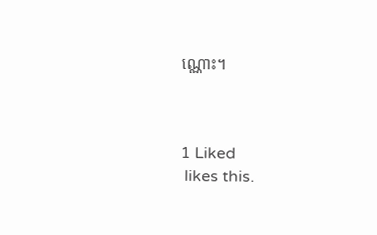ណ្ណោះ។



1 Liked
 likes this.